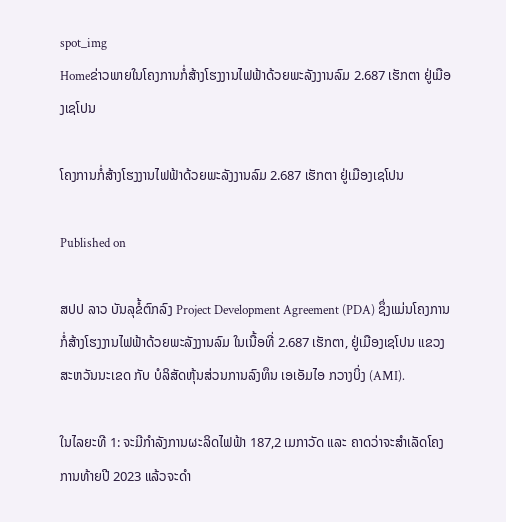spot_img
Homeຂ່າວພາຍໃນໂຄງການກໍ່ສ້າງໂຮງງານໄຟຟ້າດ້ວຍພະລັງງານລົມ 2.687 ເຮັກຕາ ຢູ່ເມືອງເຊໂປນ

ໂຄງການກໍ່ສ້າງໂຮງງານໄຟຟ້າດ້ວຍພະລັງງານລົມ 2.687 ເຮັກຕາ ຢູ່ເມືອງເຊໂປນ

Published on

ສປປ ລາວ ບັນລຸຂໍ້ຕົກລົງ Project Development Agreement (PDA) ຊຶ່ງແມ່ນໂຄງການກໍ່ສ້າງໂຮງງານໄຟຟ້າດ້ວຍພະລັງງານລົມ ໃນເນື້ອທີ່ 2.687 ເຮັກຕາ, ຢູ່ເມືອງເຊໂປນ ແຂວງສະຫວັນນະເຂດ ກັບ ບໍລິສັດຫຸ້ນສ່ວນການລົງທຶນ ເອເອັມໄອ ກວາງບິ່ງ (AMI).

ໃນໄລຍະທີ 1: ຈະມີກຳລັງການຜະລິດໄຟຟ້າ 187,2 ເມກາວັດ ແລະ ຄາດວ່າຈະສຳເລັດໂຄງການທ້າຍປີ 2023 ແລ້ວຈະດຳ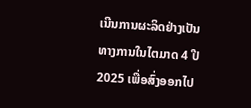ເນີນການຜະລິດຢ່າງເປັນທາງການໃນໄຕມາດ 4 ປີ 2025 ເພື່ອສົ່ງອອກໄປ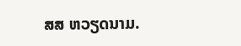ສສ ຫວຽດນາມ.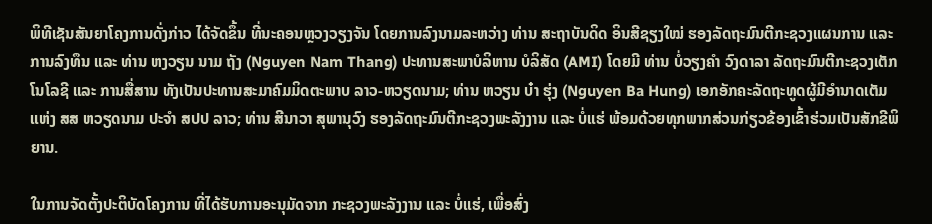ພິທີເຊັນສັນຍາໂຄງການດັ່ງກ່າວ ໄດ້ຈັດຂຶ້ນ ທີ່ນະຄອນຫຼວງວຽງຈັນ ໂດຍການລົງນາມລະຫວ່າງ ທ່ານ ສະຖາບັນດິດ ອິນສີຊຽງໃໝ່ ຮອງລັດຖະມົນຕີກະຊວງແຜນການ ແລະ ການລົງທຶນ ແລະ ທ່ານ ຫງວຽນ ນາມ ຖັງ (Nguyen Nam Thang) ປະທານສະພາບໍລິຫານ ບໍລິສັດ (AMI) ໂດຍມີ ທ່ານ ບໍ່ວຽງຄໍາ ວົງດາລາ ລັດຖະມົນຕີກະຊວງເຕັກໂນໂລຊີ ແລະ ການສື່ສານ ທັງເປັນປະທານສະມາຄົມມິດຕະພາບ ລາວ-ຫວຽດນາມ; ທ່ານ ຫວຽນ ບ໋າ ຮຸ່ງ (Nguyen Ba Hung) ເອກອັກຄະລັດຖະທູດຜູ້ມີອຳນາດເຕັມແຫ່ງ ສສ ຫວຽດນາມ ປະຈໍາ ສປປ ລາວ; ທ່ານ ສີນາວາ ສຸພານຸວົງ ຮອງລັດຖະມົນຕີກະຊວງພະລັງງານ ແລະ ບໍ່ແຮ່ ພ້ອມດ້ວຍທຸກພາກສ່ວນກ່ຽວຂ້ອງເຂົ້າຮ່ວມເປັນສັກຂີພິຍານ.

ໃນການຈັດຕັ້ງປະຕິບັດໂຄງການ ທີ່ໄດ້ຮັບການອະນຸມັດຈາກ ກະຊວງພະລັງງານ ແລະ ບໍ່ແຮ່, ເພື່ອສົ່ງ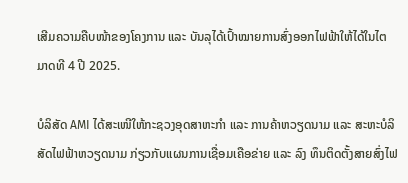ເສີມຄວາມຄືບໜ້າຂອງໂຄງການ ແລະ ບັນລຸໄດ້ເປົ້າໝາຍການສົ່ງອອກໄຟຟ້າໃຫ້ໄດ້ໃນໄຕມາດທີ 4 ປີ 2025.

ບໍລິສັດ AMI ໄດ້ສະເໜີໃຫ້ກະຊວງອຸດສາຫະກຳ ແລະ ການຄ້າຫວຽດນາມ ແລະ ສະຫະບໍລິສັດໄຟຟ້າຫວຽດນາມ ກ່ຽວກັບແຜນການເຊື່ອມເຄືອຂ່າຍ ແລະ ລົງ ທຶນຕິດຕັ້ງສາຍສົ່ງໄຟ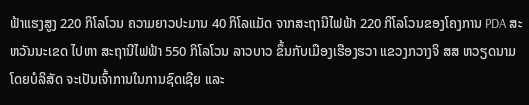ຟ້າແຮງສູງ 220 ກິໂລໂວນ ຄວາມຍາວປະມານ 40 ກິໂລແມັດ ຈາກສະຖານີໄຟຟ້າ 220 ກິໂລໂວນຂອງໂຄງການ PDA ສະຫວັນນະເຂດ ໄປຫາ ສະຖານີໄຟຟ້າ 550 ກິໂລໂວນ ລາວບາວ ຂຶ້ນກັບເມືອງເຮືອງຮວາ ແຂວງກວາງຈິ ສສ ຫວຽດນາມ ໂດຍບໍລິສັດ ຈະເປັນເຈົ້າການໃນການຊົດເຊີຍ ແລະ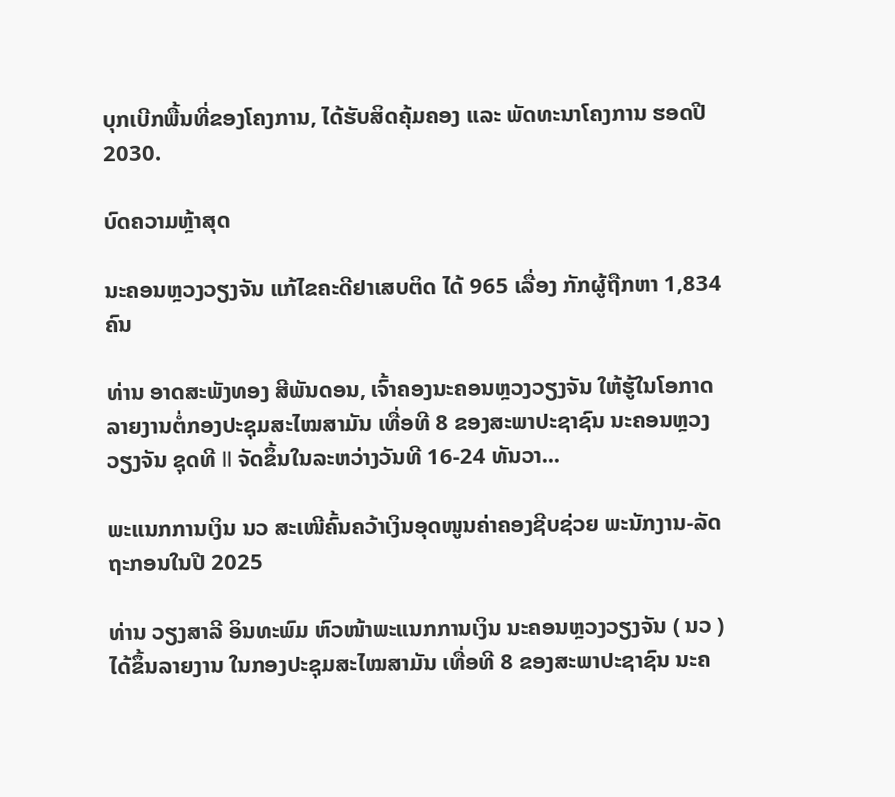ບຸກເບີກພື້ນທີ່ຂອງໂຄງການ, ໄດ້ຮັບສິດຄຸ້ມຄອງ ແລະ ພັດທະນາໂຄງການ ຮອດປີ 2030.

ບົດຄວາມຫຼ້າສຸດ

ນະຄອນຫຼວງວຽງຈັນ ແກ້ໄຂຄະດີຢາເສບຕິດ ໄດ້ 965 ເລື່ອງ ກັກຜູ້ຖືກຫາ 1,834 ຄົນ

ທ່ານ ອາດສະພັງທອງ ສີພັນດອນ, ເຈົ້າຄອງນະຄອນຫຼວງວຽງຈັນ ໃຫ້ຮູ້ໃນໂອກາດລາຍງານຕໍ່ກອງປະຊຸມສະໄໝສາມັນ ເທື່ອທີ 8 ຂອງສະພາປະຊາຊົນ ນະຄອນຫຼວງວຽງຈັນ ຊຸດທີ II ຈັດຂຶ້ນໃນລະຫວ່າງວັນທີ 16-24 ທັນວາ...

ພະແນກການເງິນ ນວ ສະເໜີຄົ້ນຄວ້າເງິນອຸດໜູນຄ່າຄອງຊີບຊ່ວຍ ພະນັກງານ-ລັດຖະກອນໃນປີ 2025

ທ່ານ ວຽງສາລີ ອິນທະພົມ ຫົວໜ້າພະແນກການເງິນ ນະຄອນຫຼວງວຽງຈັນ ( ນວ ) ໄດ້ຂຶ້ນລາຍງານ ໃນກອງປະຊຸມສະໄໝສາມັນ ເທື່ອທີ 8 ຂອງສະພາປະຊາຊົນ ນະຄ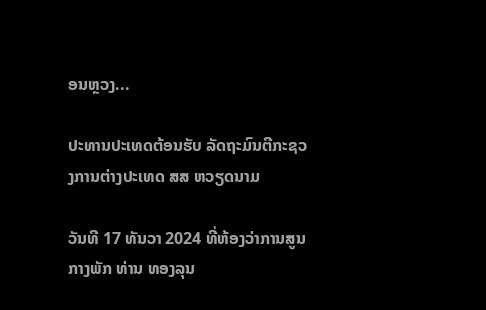ອນຫຼວງ...

ປະທານປະເທດຕ້ອນຮັບ ລັດຖະມົນຕີກະຊວງການຕ່າງປະເທດ ສສ ຫວຽດນາມ

ວັນທີ 17 ທັນວາ 2024 ທີ່ຫ້ອງວ່າການສູນກາງພັກ ທ່ານ ທອງລຸນ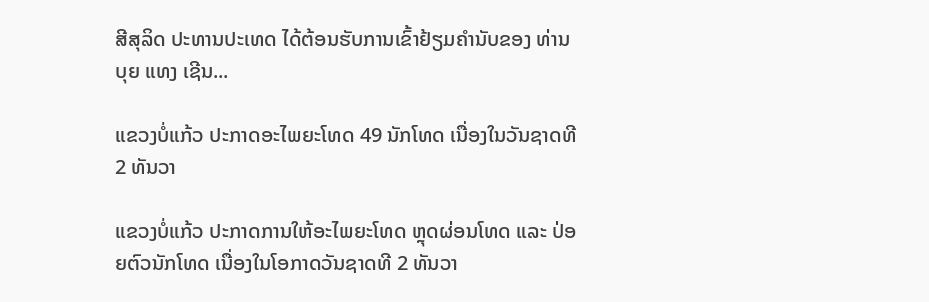ສີສຸລິດ ປະທານປະເທດ ໄດ້ຕ້ອນຮັບການເຂົ້າຢ້ຽມຄຳນັບຂອງ ທ່ານ ບຸຍ ແທງ ເຊີນ...

ແຂວງບໍ່ແກ້ວ ປະກາດອະໄພຍະໂທດ 49 ນັກໂທດ ເນື່ອງໃນວັນຊາດທີ 2 ທັນວາ

ແຂວງບໍ່ແກ້ວ ປະກາດການໃຫ້ອະໄພຍະໂທດ ຫຼຸດຜ່ອນໂທດ ແລະ ປ່ອຍຕົວນັກໂທດ ເນື່ອງໃນໂອກາດວັນຊາດທີ 2 ທັນວາ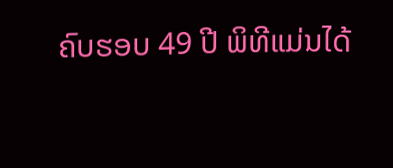ຄົບຮອບ 49 ປີ ພິທີແມ່ນໄດ້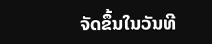ຈັດຂຶ້ນໃນວັນທີ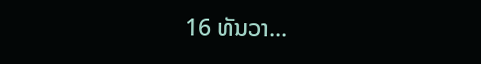16 ທັນວາ...